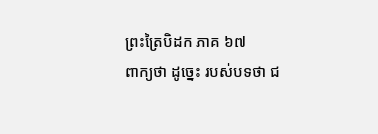ព្រះត្រៃបិដក ភាគ ៦៧
ពាក្យថា ដូច្នេះ របស់បទថា ជ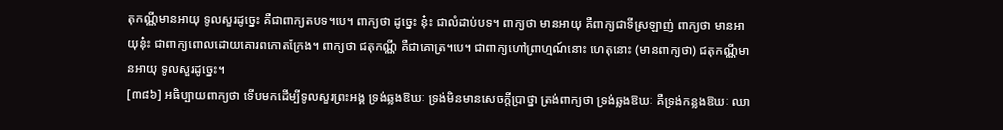តុកណ្ណីមានអាយុ ទូលសួរដូច្នេះ គឺជាពាក្យតបទ។បេ។ ពាក្យថា ដូច្នេះ នុ៎ះ ជាលំដាប់បទ។ ពាក្យថា មានអាយុ គឺពាក្យជាទីស្រឡាញ់ ពាក្យថា មានអាយុនុ៎ះ ជាពាក្យពោលដោយគោរពកោតក្រែង។ ពាក្យថា ជតុកណ្ណី គឺជាគោត្រ។បេ។ ជាពាក្យហៅព្រាហ្មណ៍នោះ ហេតុនោះ (មានពាក្យថា) ជតុកណ្ណីមានអាយុ ទូលសួរដូច្នេះ។
[៣៨៦] អធិប្បាយពាក្យថា ទើបមកដើម្បីទូលសួរព្រះអង្គ ទ្រង់ឆ្លងឱឃៈ ទ្រង់មិនមានសេចក្តីប្រាថ្នា ត្រង់ពាក្យថា ទ្រង់ឆ្លងឱឃៈ គឺទ្រង់កន្លងឱឃៈ ឈា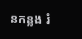នកន្លង រំ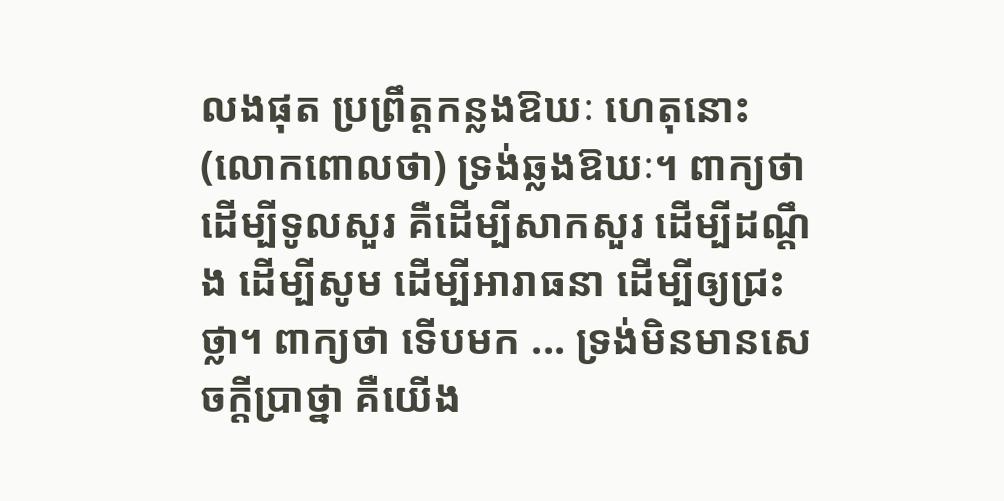លងផុត ប្រព្រឹត្តកន្លងឱឃៈ ហេតុនោះ (លោកពោលថា) ទ្រង់ឆ្លងឱឃៈ។ ពាក្យថា ដើម្បីទូលសួរ គឺដើម្បីសាកសួរ ដើម្បីដណ្តឹង ដើម្បីសូម ដើម្បីអារាធនា ដើម្បីឲ្យជ្រះថ្លា។ ពាក្យថា ទើបមក ... ទ្រង់មិនមានសេចក្តីប្រាថ្នា គឺយើង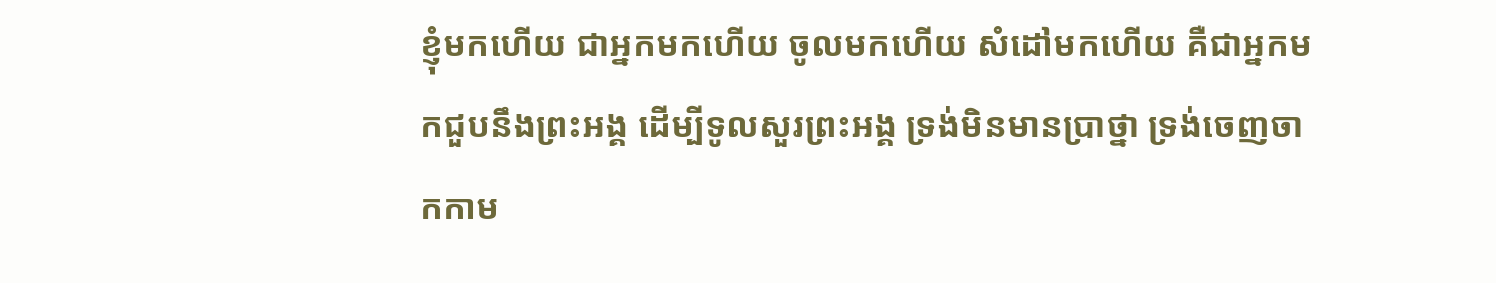ខ្ញុំមកហើយ ជាអ្នកមកហើយ ចូលមកហើយ សំដៅមកហើយ គឺជាអ្នកមកជួបនឹងព្រះអង្គ ដើម្បីទូលសួរព្រះអង្គ ទ្រង់មិនមានប្រាថ្នា ទ្រង់ចេញចាកកាម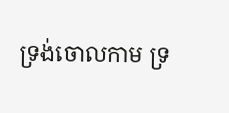ទ្រង់ចោលកាម ទ្រ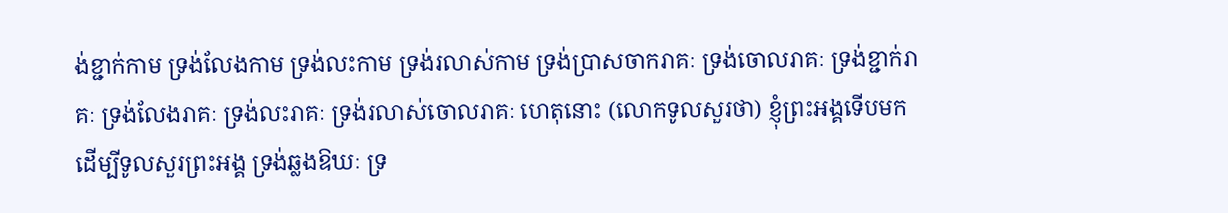ង់ខ្ជាក់កាម ទ្រង់លែងកាម ទ្រង់លះកាម ទ្រង់រលាស់កាម ទ្រង់ប្រាសចាករាគៈ ទ្រង់ចោលរាគៈ ទ្រង់ខ្ជាក់រាគៈ ទ្រង់លែងរាគៈ ទ្រង់លះរាគៈ ទ្រង់រលាស់ចោលរាគៈ ហេតុនោះ (លោកទូលសួរថា) ខ្ញុំព្រះអង្គទើបមកដើម្បីទូលសួរព្រះអង្គ ទ្រង់ឆ្លងឱឃៈ ទ្រ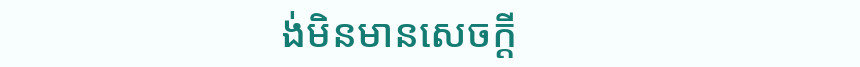ង់មិនមានសេចក្តី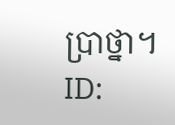ប្រាថ្នា។
ID: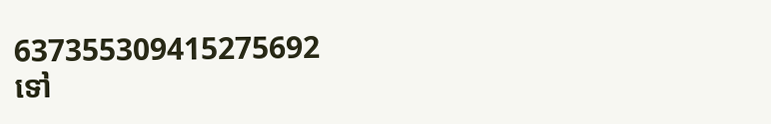637355309415275692
ទៅ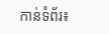កាន់ទំព័រ៖